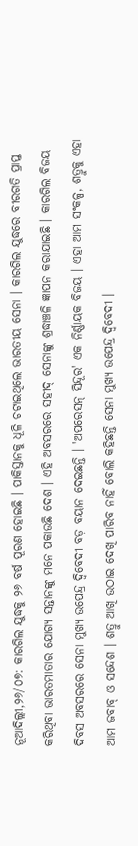ନୂଆଦିଲ୍ଲୀ,୨୬/୦୭: କାରଗିଲ ଯୁଦ୍ଧକୁ ୨୬ ବର୍ଷ ପୂରଣ ହୋଇଛି । ପାକିସ୍ତାନକୁ ଧୂଳି ଚଟାଇଥିଲେ ଭାରତୀୟ ସେନା । କାରଗିଲ ଯୁଦ୍ଧରେ ବୀରଗତି ପ୍ରାପ୍ତ କରିଥିବା ଭାରତମାତାର ଯୋଗ୍ୟ ସନ୍ତାନଙ୍କୁ ମନେ ପକାଉଛି ଦେଶ । ଏହି ଅବସରରେ ସହୀଦ୍ ସେନାଙ୍କୁ ଶ୍ରଦ୍ଧାଞ୍ଚଳି ଜ୍ଞାପନ କରାଯାଇଛି । କାରଗିଲ ବିଜୟ ଦିବସ ଅବସରରେ ସେନା ମୁଖ୍ୟ ଉପେନ୍ଦ୍ର ଦ୍ବିବେଦୀ ବଡ଼ ବୟାନ ଦେଇଛନ୍ତି । 'ଅପରେସନ୍ ସିନ୍ଦୂର' ଏକ ନିର୍ଣ୍ଣାୟକ ବିଜୟ । ଏହା ଆମ ସଂକଳ୍ପ, ଶତ୍ରୁକୁ ଏହା ଆମ ଜବାବ୍ ଓ ସନ୍ଦେଶ । ଶତ୍ରୁ ଆଖି ଉଠାଇ ଦେଖି ପାରିବ ନାହିଁ ବୋଲି କହିଛନ୍ତି ସେନା ମୁଖ୍ୟ ଉପେନ୍ଦ୍ର ଦ୍ୱିବେଦୀ ।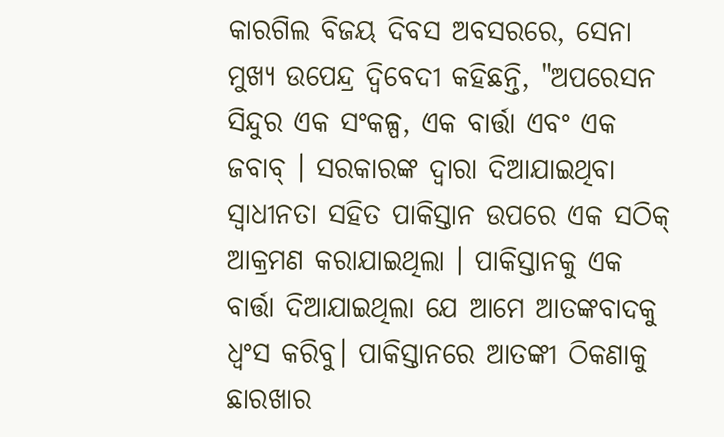କାରଗିଲ ବିଜୟ ଦିବସ ଅବସରରେ, ସେନା ମୁଖ୍ୟ ଉପେନ୍ଦ୍ର ଦ୍ୱିବେଦୀ କହିଛନ୍ତି, "ଅପରେସନ ସିନ୍ଦୁର ଏକ ସଂକଳ୍ପ, ଏକ ବାର୍ତ୍ତା ଏବଂ ଏକ ଜବାବ୍ । ସରକାରଙ୍କ ଦ୍ୱାରା ଦିଆଯାଇଥିବା ସ୍ୱାଧୀନତା ସହିତ ପାକିସ୍ତାନ ଉପରେ ଏକ ସଠିକ୍ ଆକ୍ରମଣ କରାଯାଇଥିଲା । ପାକିସ୍ତାନକୁ ଏକ ବାର୍ତ୍ତା ଦିଆଯାଇଥିଲା ଯେ ଆମେ ଆତଙ୍କବାଦକୁ ଧ୍ୱଂସ କରିବୁ। ପାକିସ୍ତାନରେ ଆତଙ୍କୀ ଠିକଣାକୁ ଛାରଖାର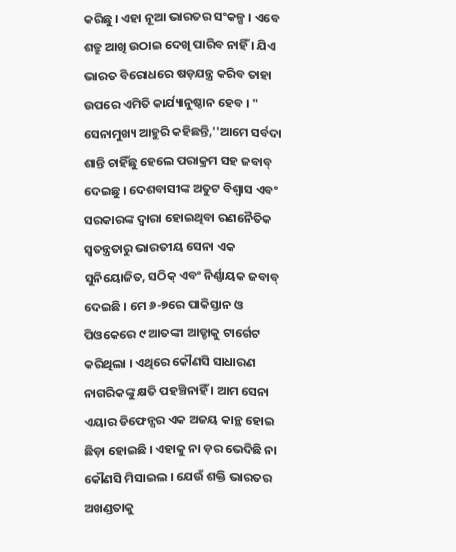କରିଛୁ । ଏହା ନୂଆ ଭାରତର ସଂକଳ୍ପ । ଏବେ ଶତ୍ରୁ ଆଖି ଉଠାଇ ଦେଖି ପାରିବ ନାହିଁ । ଯିଏ ଭାରତ ବିରୋଧରେ ଷଡ଼ଯନ୍ତ୍ର କରିବ ତାହା ଉପରେ ଏମିତି କାର୍ଯ୍ୟାନୁଷ୍ଠାନ ହେବ । "
ସେନାମୁଖ୍ୟ ଆହୁରି କହିଛନ୍ତି,''ଆମେ ସର୍ବଦା ଶାନ୍ତି ଚାହିଁଛୁ ହେଲେ ପରାକ୍ରମ ସହ ଜବାବ୍ ଦେଇଛୁ । ଦେଶବାସୀଙ୍କ ଅତୁଟ ବିଶ୍ୱାସ ଏବଂ ସରକାରଙ୍କ ଦ୍ୱାରା ହୋଇଥିବା ରଣନୈତିକ ସ୍ୱତନ୍ତ୍ରତାରୁ ଭାରତୀୟ ସେନା ଏକ ସୁନିୟୋଜିତ, ସଠିକ୍ ଏବଂ ନିର୍ଣ୍ଣାୟକ ଜବାବ୍ ଦେଇଛି । ମେ ୬-୭ରେ ପାକିସ୍ତାନ ଓ ପିଓକେରେ ୯ ଆତଙ୍କୀ ଆଡ୍ଡାକୁ ଟାର୍ଗେଟ କରିଥିଲା । ଏଥିରେ କୌଣସି ସାଧାରଣ ନାଗରିକଙ୍କୁ କ୍ଷତି ପହଞ୍ଚିନାହିଁ । ଆମ ସେନା ଏୟାର ଡିଫେନ୍ସର ଏକ ଅଜୟ କାନ୍ଥ ହୋଇ ଛିଡ଼ା ହୋଇଛି । ଏହାକୁ ନା ଡ଼ର ଭେଦିଛି ନା କୌଣସି ମିସାଇଲ । ଯେଉଁ ଶକ୍ତି ଭାରତର ଅଖଣ୍ଡତାକୁ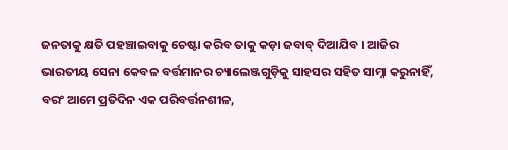ଜନତାକୁ କ୍ଷତି ପହଞ୍ଚାଇବାକୁ ଚେଷ୍ଟା କରିବ ତାକୁ କଡ଼ା ଜବାବ୍ ଦିଆଯିବ । ଆଜିର ଭାରତୀୟ ସେନା କେବଳ ବର୍ତ୍ତମାନର ଚ୍ୟାଲେଞ୍ଜଗୁଡ଼ିକୁ ସାହସର ସହିତ ସାମ୍ନା କରୁନାହିଁ, ବରଂ ଆମେ ପ୍ରତିଦିନ ଏକ ପରିବର୍ତ୍ତନଶୀଳ,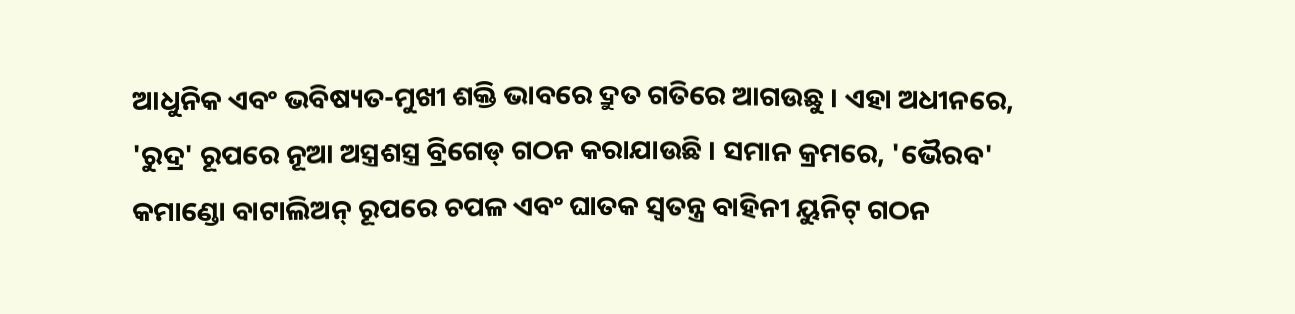ଆଧୁନିକ ଏବଂ ଭବିଷ୍ୟତ-ମୁଖୀ ଶକ୍ତି ଭାବରେ ଦ୍ରୁତ ଗତିରେ ଆଗଉଛୁ । ଏହା ଅଧୀନରେ, 'ରୁଦ୍ର' ରୂପରେ ନୂଆ ଅସ୍ତ୍ରଶସ୍ତ୍ର ବ୍ରିଗେଡ୍ ଗଠନ କରାଯାଉଛି । ସମାନ କ୍ରମରେ, 'ଭୈରବ' କମାଣ୍ଡୋ ବାଟାଲିଅନ୍ ରୂପରେ ଚପଳ ଏବଂ ଘାତକ ସ୍ୱତନ୍ତ୍ର ବାହିନୀ ୟୁନିଟ୍ ଗଠନ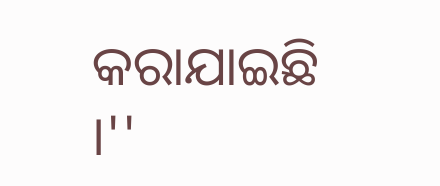କରାଯାଇଛି ।''